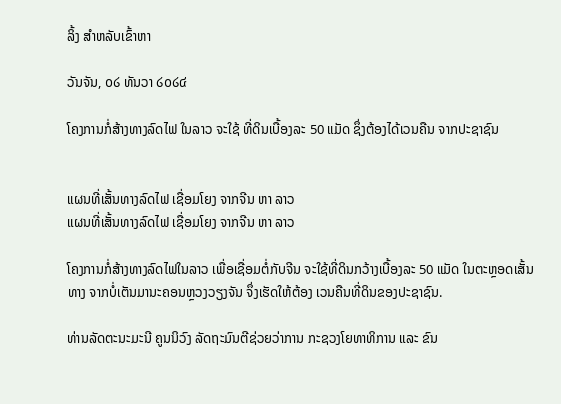ລິ້ງ ສຳຫລັບເຂົ້າຫາ

ວັນຈັນ, ໐໒ ທັນວາ ໒໐໒໔

ໂຄງການກໍ່ສ້າງທາງລົດໄຟ ໃນລາວ ຈະໃຊ້ ທີ່ດິນເບື້ອງລະ 50 ແມັດ ຊຶ່ງຕ້ອງໄດ້ເວນຄືນ ຈາກປະຊາຊົນ


ແຜນທີ່ເສັ້ນທາງລົດໄຟ ເຊື່ອມໂຍງ ຈາກຈີນ ຫາ ລາວ
ແຜນທີ່ເສັ້ນທາງລົດໄຟ ເຊື່ອມໂຍງ ຈາກຈີນ ຫາ ລາວ

ໂຄງການກໍ່ສ້າງທາງລົດໄຟໃນລາວ ເພື່ອເຊື່ອມຕໍ່ກັບຈີນ ຈະໃຊ້ທີ່ດິນກວ້າງເບື້ອງລະ 50 ແມັດ ໃນຕະຫຼອດເສັ້ນທາງ ຈາກບໍ່ເຕັນມານະຄອນຫຼວງວຽງຈັນ ຈຶ່ງເຮັດໃຫ້ຕ້ອງ ເວນຄືນທີ່ດິນຂອງປະຊາຊົນ.

ທ່ານລັດຕະນະມະນີ ຄູນນິວົງ ລັດຖະມົນຕີຊ່ວຍວ່າການ ກະຊວງໂຍທາທິການ ແລະ ຂົນ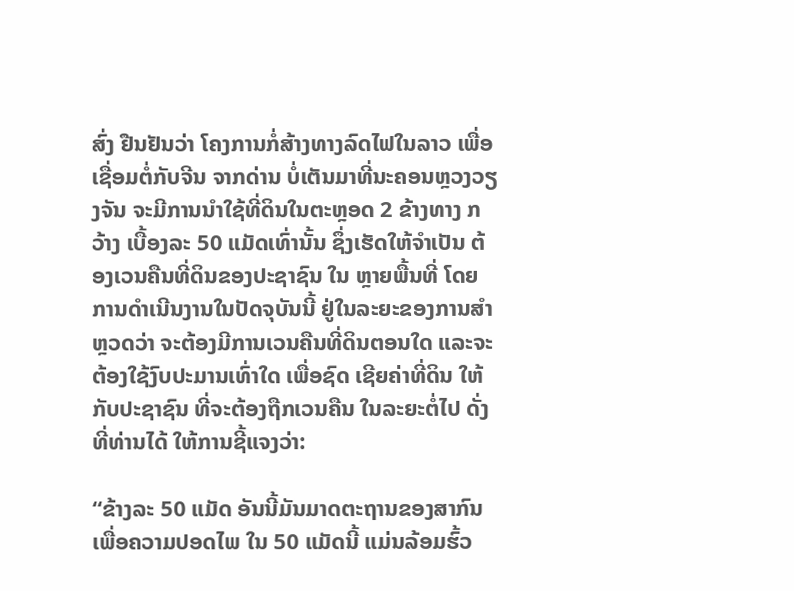ສົ່ງ ຢືນຢັນວ່າ ໂຄງການກໍ່ສ້າງທາງລົດໄຟໃນລາວ ເພື່ອເຊື່ອມຕໍ່ກັບຈີນ ຈາກດ່ານ ບໍ່ເຕັນມາທີ່ນະຄອນຫຼວງວຽງຈັນ ຈະມີການນຳໃຊ້ທີ່ດິນໃນຕະຫຼອດ 2 ຂ້າງທາງ ກວ້າງ ເບື້ອງລະ 50 ແມັດເທົ່ານັ້ນ ຊຶ່ງເຮັດໃຫ້ຈຳເປັນ ຕ້ອງເວນຄືນທີ່ດິນຂອງປະຊາຊົນ ໃນ ຫຼາຍພື້ນທີ່ ໂດຍການດຳເນີນງານໃນປັດຈຸບັນນີ້ ຢູ່ໃນລະຍະຂອງການສຳຫຼວດວ່າ ຈະຕ້ອງມີການເວນຄືນທີ່ດິນຕອນໃດ ແລະຈະຕ້ອງໃຊ້ງົບປະມານເທົ່າໃດ ເພື່ອຊົດ ເຊີຍຄ່າທີ່ດິນ ໃຫ້ກັບປະຊາຊົນ ທີ່ຈະຕ້ອງຖືກເວນຄືນ ໃນລະຍະຕໍ່ໄປ ດັ່ງທີ່ທ່ານໄດ້ ໃຫ້ການຊີ້ແຈງວ່າ:

“ຂ້າງລະ 50 ແມັດ ອັນນີ້ມັນມາດຕະຖານຂອງສາກົນ ເພື່ອຄວາມປອດໄພ ໃນ 50 ແມັດນີ້ ແມ່ນລ້ອມຮົ້ວ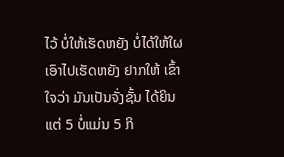ໄວ້ ບໍ່ໃຫ້ເຮັດຫຍັງ ບໍ່ໄດ້ໃຫ້ໃຜເອົາໄປເຮັດຫຍັງ ຢາກໃຫ້ ເຂົ້າໃຈວ່າ ມັນເປັນຈັ່ງຊັ້ນ ໄດ້ຍິນແຕ່ 5 ບໍ່ແມ່ນ 5 ກິ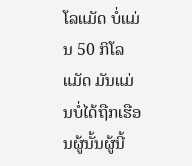ໂລແມັດ ບໍ່ແມ່ນ 50 ກິໂລແມັດ ມັນແມ່ນບໍ່ໄດ້ຖືກເຮືອນຜູ້ນັ້ນຜູ້ນີ້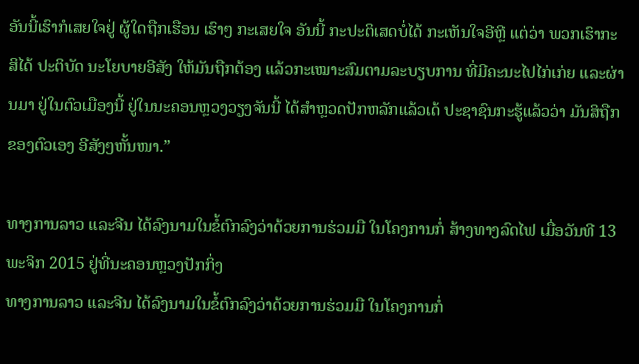ອັນນີ້ເຮົາກໍເສຍໃຈຢູ່ ຜູ້ໃດຖືກເຮືອນ ເຮົາໆ ກະເສຍໃຈ ອັນນີ້ ກະປະຕິເສດບໍ່ໄດ້ ກະເຫັນໃຈອີຫຼີ ແຕ່ວ່າ ພວກເຮົາກະສິໄດ້ ປະຕິບັດ ນະໂຍບາຍອີສັງ ໃຫ້ມັນຖືກຕ້ອງ ແລ້ວກະເໝາະສົມຕາມລະບຽບການ ທີ່ມີຄະນະໄປໄກ່ເກ່ຍ ແລະຜ່ານມາ ຢູ່ໃນຕົວເມືອງນີ້ ຢູ່ໃນນະຄອນຫຼວງວຽງຈັນນີ້ ໄດ້ສຳຫຼວດປັກຫລັກແລ້ວເດ້ ປະຊາຊົນກະຮູ້ແລ້ວວ່າ ມັນສິຖືກຂອງຕົວເອງ ອີສັງໆຫັ້ນໜາ.”

ທາງການລາວ ແລະຈີນ ໄດ້ລົງນາມໃນຂໍ້ຕົກລົງວ່າດ້ວຍການຮ່ວມມື ໃນໂຄງການກໍ່ ສ້າງທາງລົດໄຟ ເມື່ອວັນທີ 13 ພະຈິກ 2015 ຢູ່ທີ່ນະຄອນຫຼວງປັກກິ່ງ
ທາງການລາວ ແລະຈີນ ໄດ້ລົງນາມໃນຂໍ້ຕົກລົງວ່າດ້ວຍການຮ່ວມມື ໃນໂຄງການກໍ່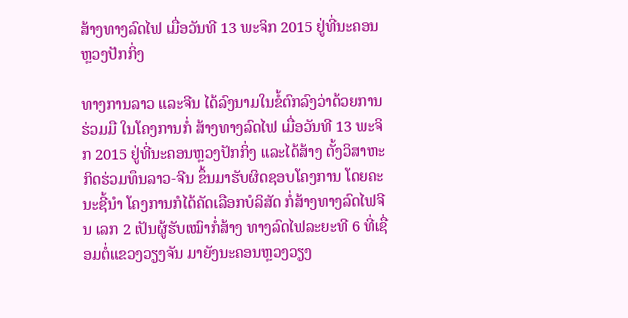ສ້າງທາງລົດໄຟ ເມື່ອວັນທີ 13 ພະຈິກ 2015 ຢູ່ທີ່ນະຄອນຫຼວງປັກກິ່ງ

ທາງການລາວ ແລະຈີນ ໄດ້ລົງນາມໃນຂໍ້ຕົກລົງວ່າດ້ວຍການຮ່ວມມື ໃນໂຄງການກໍ່ ສ້າງທາງລົດໄຟ ເມື່ອວັນທີ 13 ພະຈິກ 2015 ຢູ່ທີ່ນະຄອນຫຼວງປັກກິ່ງ ແລະໄດ້ສ້າງ ຕັ້ງວິສາຫະກິດຮ່ວມທຶນລາວ-ຈີນ ຂຶ້ນມາຮັບຜິດຊອບໂຄງການ ໂດຍຄະນະຊີ້ນຳ ໂຄງການກໍໄດ້ຄັດເລືອກບໍລິສັດ ກໍ່ສ້າງທາງລົດໄຟຈີນ ເລກ 2 ເປັນຜູ້ຮັບເໝົາກໍ່ສ້າງ ທາງລົດໄຟລະຍະທີ 6 ທີ່ເຊື່ອມຕໍ່ແຂວງວຽງຈັນ ມາຍັງນະຄອນຫຼວງວຽງ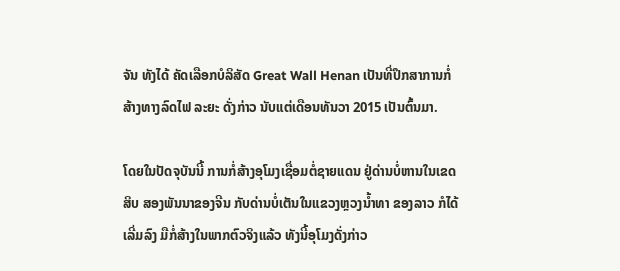ຈັນ ທັງໄດ້ ຄັດເລືອກບໍລິສັດ Great Wall Henan ເປັນທີ່ປຶກສາການກໍ່ສ້າງທາງລົດໄຟ ລະຍະ ດັ່ງກ່າວ ນັບແຕ່ເດືອນທັນວາ 2015 ເປັນຕົ້ນມາ.

ໂດຍໃນປັດຈຸບັນນີ້ ການກໍ່ສ້າງອຸໂມງເຊື່ອມຕໍ່ຊາຍແດນ ຢູ່ດ່ານບໍ່ຫານໃນເຂດສິບ ສອງພັນນາຂອງຈີນ ກັບດ່ານບໍ່ເຕັນໃນແຂວງຫຼວງນ້ຳທາ ຂອງລາວ ກໍໄດ້ເລີ່ມລົງ ມືກໍ່ສ້າງໃນພາກຕົວຈິງແລ້ວ ທັງນີ້ອຸໂມງດັ່ງກ່າວ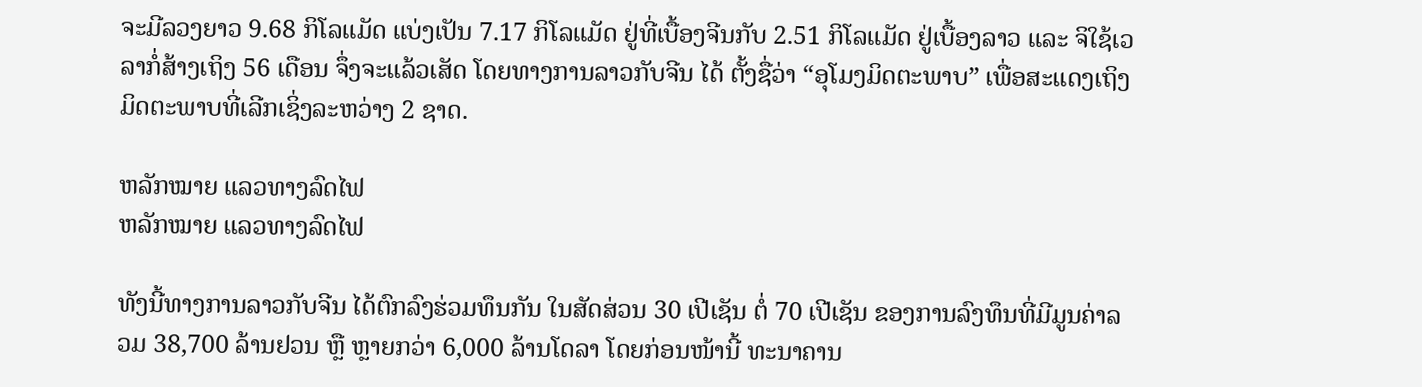ຈະມີລວງຍາວ 9.68 ກິໂລແມັດ ແບ່ງເປັນ 7.17 ກິໂລແມັດ ຢູ່ທີ່ເບື້ອງຈີນກັບ 2.51 ກິໂລແມັດ ຢູ່ເບື້ອງລາວ ແລະ ຈິໃຊ້ເວລາກໍ່ສ້າງເຖິງ 56 ເດືອນ ຈຶ່ງຈະແລ້ວເສັດ ໂດຍທາງການລາວກັບຈີນ ໄດ້ ຕັ້ງຊື່ວ່າ “ອຸໂມງມິດຕະພາບ” ເພື່ອສະແດງເຖິງມິດຕະພາບທີ່ເລີກເຊິ່ງລະຫວ່າງ 2 ຊາດ.

ຫລັກໝາຍ ແລວທາງລົດໄຟ
ຫລັກໝາຍ ແລວທາງລົດໄຟ

ທັງນີ້ທາງການລາວກັບຈີນ ໄດ້ຕົກລົງຮ່ວມທຶນກັນ ໃນສັດສ່ວນ 30 ເປີເຊັນ ຕໍ່ 70 ເປີເຊັນ ຂອງການລົງທຶນທີ່ມີມູນຄ່າລວມ 38,700 ລ້ານຢວນ ຫຼື ຫຼາຍກວ່າ 6,000 ລ້ານໂດລາ ໂດຍກ່ອນໜ້ານີ້ ທະນາຄານ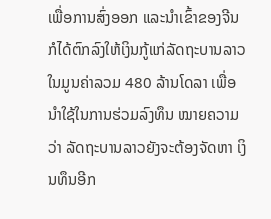ເພື່ອການສົ່ງອອກ ແລະນຳເຂົ້າຂອງຈີນ ກໍໄດ້ຕົກລົງໃຫ້ເງິນກູ້ແກ່ລັດຖະບານລາວ ໃນມູນຄ່າລວມ 480 ລ້ານໂດລາ ເພື່ອ ນຳໃຊ້ໃນການຮ່ວມລົງທຶນ ໝາຍຄວາມວ່າ ລັດຖະບານລາວຍັງຈະຕ້ອງຈັດຫາ ເງິນທຶນອີກ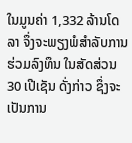ໃນມູນຄ່າ 1,332 ລ້ານໂດລາ ຈຶ່ງຈະພຽງພໍສຳລັບການຮ່ວມລົງທຶນ ໃນສັດສ່ວນ 30 ເປີເຊັນ ດັ່ງກ່າວ ຊຶ່ງຈະເປັນການ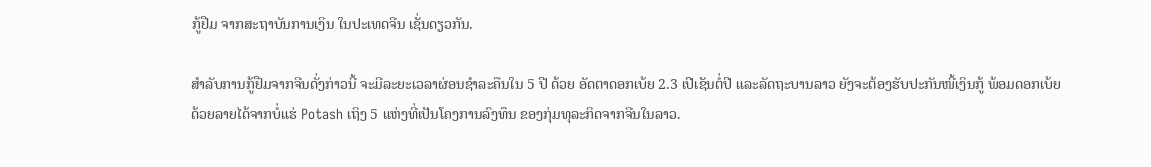ກູ້ຢືມ ຈາກສະຖາບັນການເງິນ ໃນປະເທດຈີນ ເຊັ່ນດຽວກັນ.

ສຳລັບການກູ້ຢືມຈາກຈີນດັ່ງກ່າວນີ້ ຈະມີລະຍະເວລາຜ່ອນຊຳລະຄືນໃນ 5 ປີ ດ້ວຍ ອັດຕາດອກເບ້ຍ 2.3 ເປີເຊັນຕໍ່ປີ ແລະລັດຖະບານລາວ ຍັງຈະຕ້ອງຮັບປະກັນໜີ້ເງິນກູ້ ພ້ອມດອກເບ້ຍ ດ້ວຍລາຍໄດ້ຈາກບໍ່ແຮ່ Potash ເຖິງ 5 ແຫ່ງທີ່ເປັນໂຄງການລົງທຶນ ຂອງກຸ່ມທຸລະກິດຈາກຈີນໃນລາວ.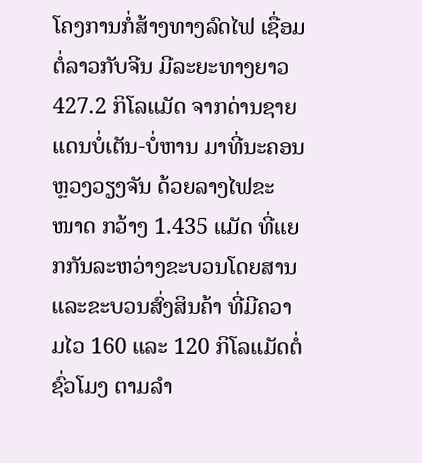ໂຄງການກໍ່ສ້າງທາງລົດໄຟ ເຊື່ອມຕໍ່ລາວກັບຈີນ ມີລະຍະທາງຍາວ 427.2 ກິໂລແມັດ ຈາກດ່ານຊາຍແດນບໍ່ເຕັນ-ບໍ່ຫານ ມາທີ່ນະຄອນຫຼວງວຽງຈັນ ດ້ວຍລາງໄຟຂະໜາດ ກວ້າງ 1.435 ແມັດ ທີ່ແຍກກັນລະຫວ່າງຂະບວນໂດຍສານ ແລະຂະບວນສົ່ງສິນຄ້າ ທີ່ມີຄວາມໄວ 160 ແລະ 120 ກິໂລແມັດຕໍ່ຊົ່ວໂມງ ຕາມລຳ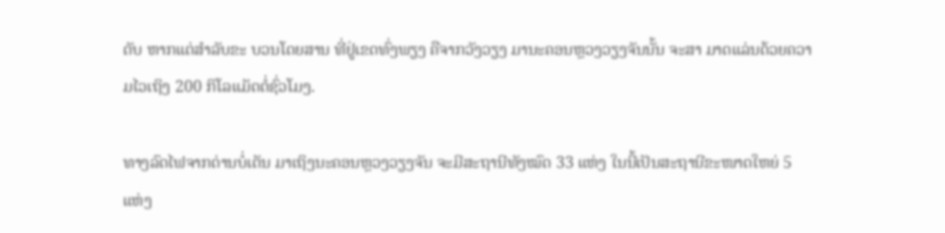ດັບ ຫາກແຕ່ສຳລັບຂະ ບວນໂດຍສານ ທີ່ຢູ່ເຂດທົ່ງພຽງ ຄືຈາກວັງວຽງ ມານະຄອນຫຼວງວຽງຈັນນັ້ນ ຈະສາ ມາດແລ່ນດ້ວຍຄວາມໄວເຖິງ 200 ກິໂລແມັດຕໍ່ຊົ່ວໂມງ.

ທາງລົດໄຟຈາກດ່ານບໍ່ເຕັນ ມາເຖິງນະຄອນຫຼວງວຽງຈັນ ຈະມີສະຖານີທັງໝົດ 33 ແຫ່ງ ໃນນີ້ເປັນສະຖານີຂະໜາດໃຫຍ່ 5 ແຫ່ງ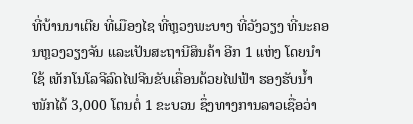ທີ່ບ້ານນາເຕີຍ ທີ່ເມືອງໄຊ ທີ່ຫຼວງພະບາງ ທີ່ວັງວຽງ ທີ່ນະຄອນຫຼວງວຽງຈັນ ແລະເປັນສະຖານີສິນຄ້າ ອີກ 1 ແຫ່ງ ໂດຍນຳໃຊ້ ເທັກໂນໂລຈີລົດໄຟຈີນຂັບເຄື່ອນດ້ວຍໄຟຟ້າ ຮອງຮັບນ້ຳໜັກໄດ້ 3,000 ໂຕນຕໍ່ 1 ຂະບວນ ຊຶ່ງທາງການລາວເຊື່ອວ່າ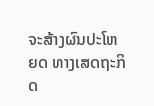ຈະສ້າງຜົນປະໂຫຍດ ທາງເສດຖະກິດ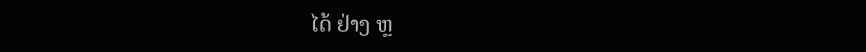ໄດ້ ຢ່າງ ຫຼ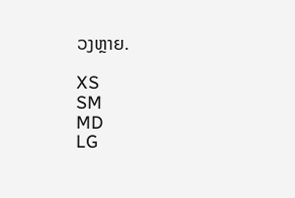ວງຫຼາຍ.

XS
SM
MD
LG